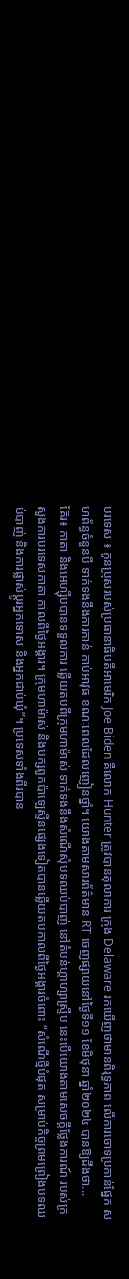បរទេស ៖ កូនប្រុសរបស់ប្រធានាធិបតីអាមេរិក Joe Biden គឺលោក Hunter ត្រូវបានតុលាការ ក្រុង Delaware រកឃើញថាមានពិរុទ្ធភាព លើការចោទប្រកាន់ផ្នែក សហព័ន្ធចំនួនបី ទាក់ទងនឹងការកាន់ កាប់អាវុធ ខណៈពេលដែលញៀនថ្នាំ។ យោងតាមសារព័ត៌មាន RT ចេញផ្សាយនៅថ្ងៃទី១១ ខែមិថុនា ឆ្នាំ២០២៤ បានឱ្យដឹងថា...
គ៊ែរ៖ កាតា និងអេហ្ស៊ីបបានទទួលការ ឆ្លើយតបពីក្រុមហាម៉ាស់ ទាក់ទងនឹងសំណើសុំបទឈប់បាញ់ នៅតំបន់ហ្គាហ្សាស្ទ្រីប នេះបើយោងតាមសេចក្តីថ្លែងការណ៍ របស់ក្រសួងការបរទេសកាតា កាលពីថ្ងៃអង្គារ។ ក្រុមហាម៉ាស់ និងបក្សពួកប៉ាឡេស្ទីនផ្សេងទៀតបានឆ្លើយតបកាលពីថ្ងៃអង្គារចំពោះ “សំណើថ្មីបំផុត សម្រាប់កិច្ចព្រមព្រៀងបទឈប់បាញ់ និងការផ្លាស់ប្តូរអ្នកទោស និងអ្នកជាប់ឃុំ”។ ប្រទេសទាំងពីរបាន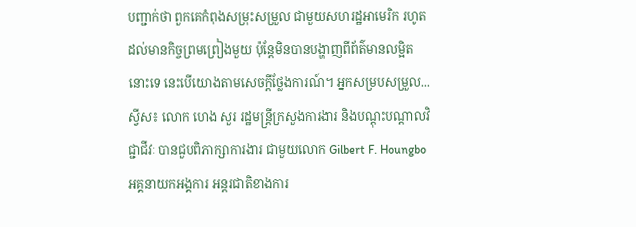បញ្ជាក់ថា ពួកគេកំពុងសម្រុះសម្រួល ជាមួយសហរដ្ឋអាមេរិក រហូតដល់មានកិច្ចព្រមព្រៀងមួយ ប៉ុន្តែមិនបានបង្ហាញពីព័ត៌មានលម្អិតនោះទេ នេះបើយោងតាមសេចក្តីថ្លែងការណ៍។ អ្នកសម្របសម្រួល...
ស្វីស៖ លោក ហេង សួរ រដ្ឋមន្ត្រីក្រសួងការងារ និងបណ្តុះបណ្តាលវិជ្ជាជីវៈ បានជួបពិភាក្សាការងារ ជាមួយលោក Gilbert F. Houngbo អគ្គនាយកអង្គការ អន្តរជាតិខាងការ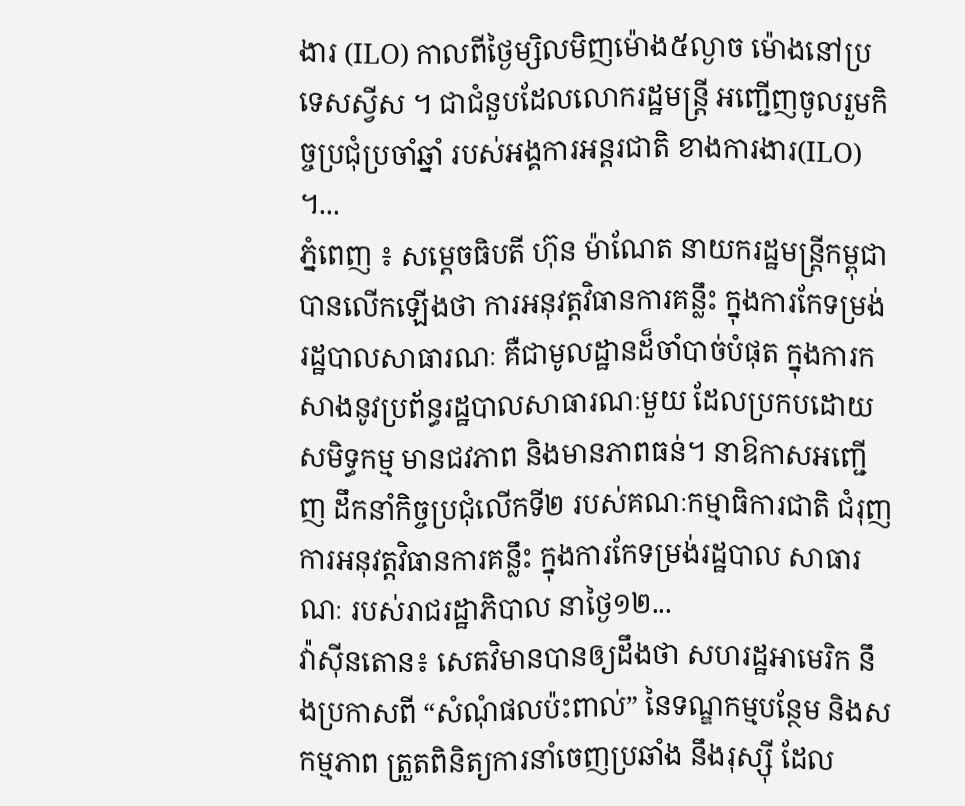ងារ (ILO) កាលពីថ្ងៃម្សិលមិញម៉ោង៥ល្ងាច ម៉ោងនៅប្រទេសស្វីស ។ ជាជំនួបដែលលោករដ្ឋមន្ត្រី អញ្ជើញចូលរួមកិច្ចប្រជុំប្រចាំឆ្នាំ របស់អង្គការអន្តរជាតិ ខាងការងារ(ILO) ។...
ភ្នំពេញ ៖ សម្តេចធិបតី ហ៊ុន ម៉ាណែត នាយករដ្ឋមន្រ្តីកម្ពុជា បានលើកឡើងថា ការអនុវត្តវិធានការគន្លឹះ ក្នុងការកែទម្រង់រដ្ឋបាលសាធារណៈ គឺជាមូលដ្ឋានដ៏ចាំបាច់បំផុត ក្នុងការកសាងនូវប្រព័ន្ធរដ្ឋបាលសាធារណៈមួយ ដែលប្រកបដោយសមិទ្ធកម្ម មានជវភាព និងមានភាពធន់។ នាឱកាសអញ្ជើញ ដឹកនាំកិច្ចប្រជុំលើកទី២ របស់គណៈកម្មាធិការជាតិ ជំរុញការអនុវត្តវិធានការគន្លឹះ ក្នុងការកែទម្រង់រដ្ឋបាល សាធារណៈ របស់រាជរដ្ឋាភិបាល នាថ្ងៃ១២...
វ៉ាស៊ីនតោន៖ សេតវិមានបានឲ្យដឹងថា សហរដ្ឋអាមេរិក នឹងប្រកាសពី “សំណុំផលប៉ះពាល់” នៃទណ្ឌកម្មបន្ថែម និងសកម្មភាព ត្រួតពិនិត្យការនាំចេញប្រឆាំង នឹងរុស្ស៊ី ដែល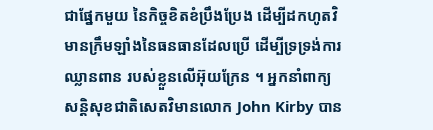ជាផ្នែកមួយ នៃកិច្ចខិតខំប្រឹងប្រែង ដើម្បីដកហូតវិមានក្រឹមឡាំងនៃធនធានដែលប្រើ ដើម្បីទ្រទ្រង់ការឈ្លានពាន របស់ខ្លួនលើអ៊ុយក្រែន ។ អ្នកនាំពាក្យសន្តិសុខជាតិសេតវិមានលោក John Kirby បាន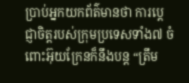ប្រាប់អ្នកយកព័ត៌មានថា ការប្តេជ្ញាចិត្តរបស់ក្រុមប្រទេសទាំង៧ ចំពោះអ៊ុយក្រែនក៏នឹងបន្ត “ត្រឹម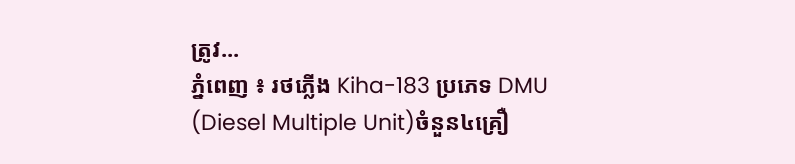ត្រូវ...
ភ្នំពេញ ៖ រថភ្លើង Kiha-183 ប្រភេទ DMU (Diesel Multiple Unit)ចំនួន៤គ្រឿ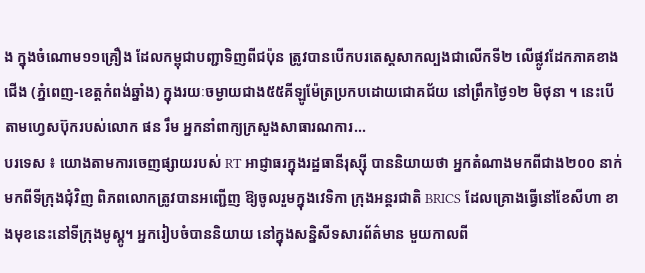ង ក្នុងចំណោម១១គ្រឿង ដែលកម្ពុជាបញ្ជាទិញពីជប៉ុន ត្រូវបានបើកបរតេស្តសាកល្បងជាលើកទី២ លើផ្លូវដែកភាគខាងជើង (ភ្នំពេញ-ខេត្តកំពង់ឆ្នាំង) ក្នុងរយៈចម្ងាយជាង៥៥គីឡូម៉ែត្រប្រកបដោយជោគជ័យ នៅព្រឹកថ្ងៃ១២ មិថុនា ។ នេះបើតាមហ្វេសប៊ុករបស់លោក ផន រឹម អ្នកនាំពាក្យក្រសួងសាធារណការ...
បរទេស ៖ យោងតាមការចេញផ្សាយរបស់ RT អាជ្ញាធរក្នុងរដ្ឋធានីរុស្ស៊ី បាននិយាយថា អ្នកតំណាងមកពីជាង២០០ នាក់មកពីទីក្រុងជុំវិញ ពិភពលោកត្រូវបានអញ្ជើញ ឱ្យចូលរួមក្នុងវេទិកា ក្រុងអន្តរជាតិ BRICS ដែលគ្រោងធ្វើនៅខែសីហា ខាងមុខនេះនៅទីក្រុងមូស្គូ។ អ្នករៀបចំបាននិយាយ នៅក្នុងសន្និសីទសារព័ត៌មាន មួយកាលពី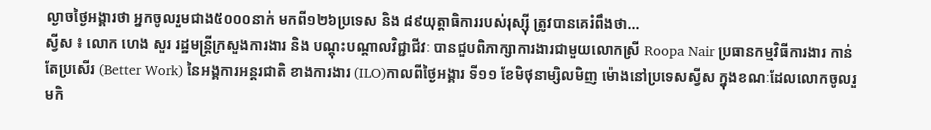ល្ងាចថ្ងៃអង្គារថា អ្នកចូលរួមជាង៥០០០នាក់ មកពី១២៦ប្រទេស និង ៨៩យុត្តាធិការរបស់រុស្ស៊ី ត្រូវបានគេរំពឹងថា...
ស្វីស ៖ លោក ហេង សួរ រដ្ឋមន្ត្រីក្រសួងការងារ និង បណ្តុះបណ្តាលវិជ្ជាជីវៈ បានជួបពិភាក្សាការងារជាមួយលោកស្រី Roopa Nair ប្រធានកម្មវិធីការងារ កាន់តែប្រសើរ (Better Work) នៃអង្គការអន្តរជាតិ ខាងការងារ (ILO)កាលពីថ្ងៃអង្គារ ទី១១ ខែមិថុនាម្សិលមិញ ម៉ោងនៅប្រទេសស្វីស ក្នុងខណៈដែលលោកចូលរួមកិ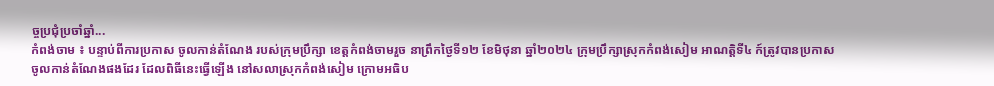ច្ចប្រជុំប្រចាំឆ្នាំ...
កំពង់ចាម ៖ បន្ទាប់ពីការប្រកាស ចូលកាន់តំណែង របស់ក្រុមប្រឹក្សា ខេត្តកំពង់ចាមរួច នាព្រឹកថ្ងៃទី១២ ខែមិថុនា ឆ្នាំ២០២៤ ក្រុមប្រឹក្សាស្រុកកំពង់សៀម អាណត្តិទី៤ ក៍ត្រូវបានប្រកាស ចូលកាន់តំណែងផងដែរ ដែលពិធីនេះធ្វើឡើង នៅសលាស្រុកកំពង់សៀម ក្រោមអធិប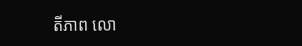តីភាព លោ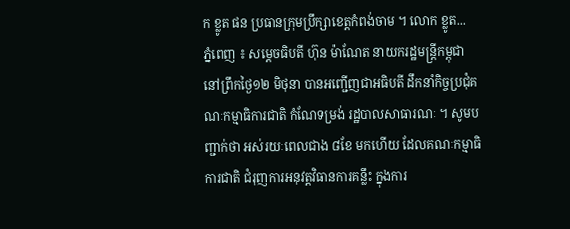ក ខ្លូត ផន ប្រធានក្រុមប្រឹក្សាខេត្តកំពង់ចាម ។ លោក ខ្លូត...
ភ្នំពេញ ៖ សម្ដេចធិបតី ហ៊ុន ម៉ាណែត នាយករដ្ឋមន្ដ្រីកម្ពុជា នៅព្រឹកថ្ងៃ១២ មិថុនា បានអញ្ជើញជាអធិបតី ដឹកនាំកិច្ចប្រជុំគណៈកម្មាធិការជាតិ កំណែទម្រង់ រដ្ឋបាលសាធារណៈ ។ សូមបញ្ជាក់ថា អស់រយៈពេលជាង ៨ខែ មកហើយ ដែលគណៈកម្មាធិការជាតិ ជំរុញការអនុវត្តវិធានការគន្លឹះ ក្នុងការ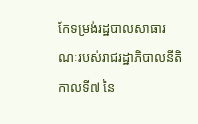កែទម្រង់រដ្ឋបាលសាធារណៈរបស់រាជរដ្ឋាភិបាលនីតិកាលទី៧ នៃ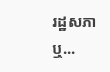រដ្ឋសភា ឬ...